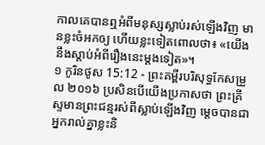កាលគេបានឮអំពីមនុស្សស្លាប់រស់ឡើងវិញ មានខ្លះចំអកឲ្យ ហើយខ្លះទៀតពោលថា៖ «យើងនឹងស្ដាប់អំពីរឿងនេះម្តងទៀត»។
១ កូរិនថូស 15:12 - ព្រះគម្ពីរបរិសុទ្ធកែសម្រួល ២០១៦ ប្រសិនបើយើងប្រកាសថា ព្រះគ្រីស្ទមានព្រះជន្មរស់ពីស្លាប់ឡើងវិញ ម្តេចបានជាអ្នករាល់គ្នាខ្លះនិ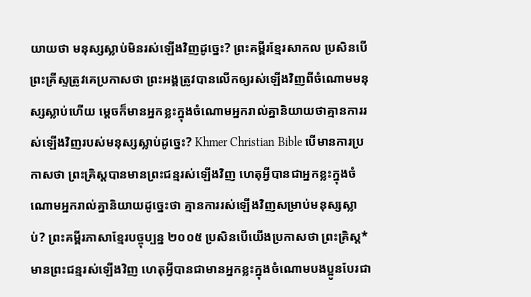យាយថា មនុស្សស្លាប់មិនរស់ឡើងវិញដូច្នេះ? ព្រះគម្ពីរខ្មែរសាកល ប្រសិនបើព្រះគ្រីស្ទត្រូវគេប្រកាសថា ព្រះអង្គត្រូវបានលើកឲ្យរស់ឡើងវិញពីចំណោមមនុស្សស្លាប់ហើយ ម្ដេចក៏មានអ្នកខ្លះក្នុងចំណោមអ្នករាល់គ្នានិយាយថាគ្មានការរស់ឡើងវិញរបស់មនុស្សស្លាប់ដូច្នេះ? Khmer Christian Bible បើមានការប្រកាសថា ព្រះគ្រិស្ដបានមានព្រះជន្មរស់ឡើងវិញ ហេតុអ្វីបានជាអ្នកខ្លះក្នុងចំណោមអ្នករាល់គ្នានិយាយដូច្នេះថា គ្មានការរស់ឡើងវិញសម្រាប់មនុស្សស្លាប់? ព្រះគម្ពីរភាសាខ្មែរបច្ចុប្បន្ន ២០០៥ ប្រសិនបើយើងប្រកាសថា ព្រះគ្រិស្ត*មានព្រះជន្មរស់ឡើងវិញ ហេតុអ្វីបានជាមានអ្នកខ្លះក្នុងចំណោមបងប្អូនបែរជា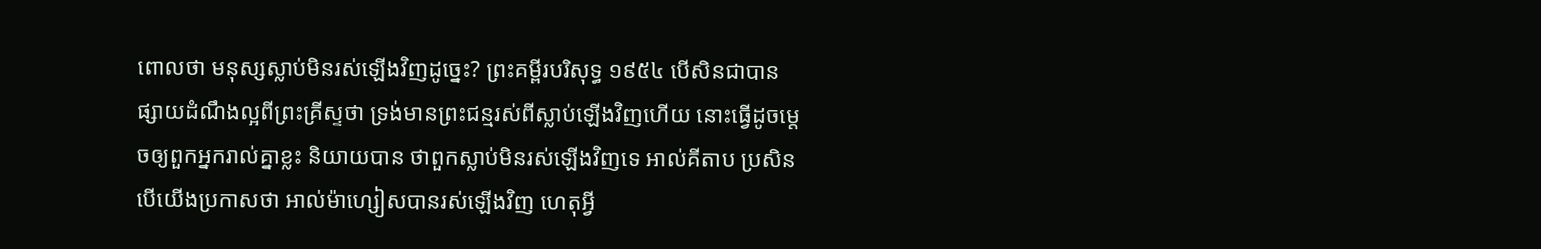ពោលថា មនុស្សស្លាប់មិនរស់ឡើងវិញដូច្នេះ? ព្រះគម្ពីរបរិសុទ្ធ ១៩៥៤ បើសិនជាបានផ្សាយដំណឹងល្អពីព្រះគ្រីស្ទថា ទ្រង់មានព្រះជន្មរស់ពីស្លាប់ឡើងវិញហើយ នោះធ្វើដូចម្តេចឲ្យពួកអ្នករាល់គ្នាខ្លះ និយាយបាន ថាពួកស្លាប់មិនរស់ឡើងវិញទេ អាល់គីតាប ប្រសិនបើយើងប្រកាសថា អាល់ម៉ាហ្សៀសបានរស់ឡើងវិញ ហេតុអ្វី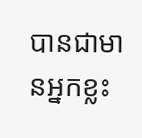បានជាមានអ្នកខ្លះ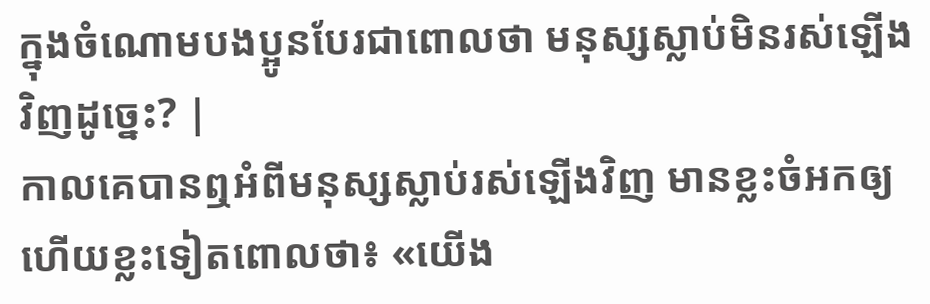ក្នុងចំណោមបងប្អូនបែរជាពោលថា មនុស្សស្លាប់មិនរស់ឡើងវិញដូច្នេះ? |
កាលគេបានឮអំពីមនុស្សស្លាប់រស់ឡើងវិញ មានខ្លះចំអកឲ្យ ហើយខ្លះទៀតពោលថា៖ «យើង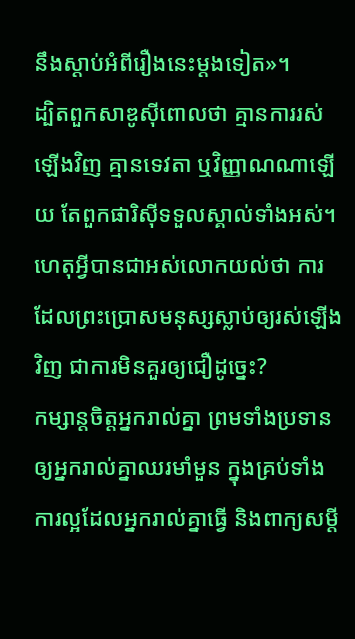នឹងស្ដាប់អំពីរឿងនេះម្តងទៀត»។
ដ្បិតពួកសាឌូស៊ីពោលថា គ្មានការរស់ឡើងវិញ គ្មានទេវតា ឬវិញ្ញាណណាឡើយ តែពួកផារិស៊ីទទួលស្គាល់ទាំងអស់។
ហេតុអ្វីបានជាអស់លោកយល់ថា ការដែលព្រះប្រោសមនុស្សស្លាប់ឲ្យរស់ឡើងវិញ ជាការមិនគួរឲ្យជឿដូច្នេះ?
កម្សាន្តចិត្តអ្នករាល់គ្នា ព្រមទាំងប្រទានឲ្យអ្នករាល់គ្នាឈរមាំមួន ក្នុងគ្រប់ទាំងការល្អដែលអ្នករាល់គ្នាធ្វើ និងពាក្យសម្ដី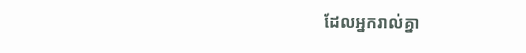ដែលអ្នករាល់គ្នា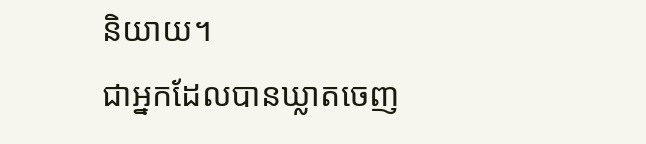និយាយ។
ជាអ្នកដែលបានឃ្លាតចេញ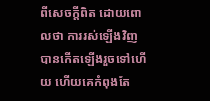ពីសេចក្ដីពិត ដោយពោលថា ការរស់ឡើងវិញបានកើតឡើងរួចទៅហើយ ហើយគេកំពុងតែ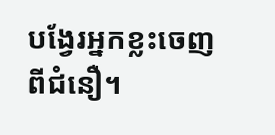បង្វែរអ្នកខ្លះចេញពីជំនឿ។